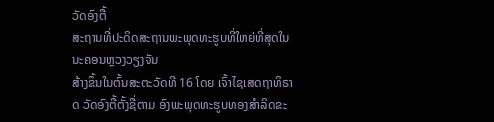ວັດອົງຕື້
ສະຖານທີ່ປະດິດສະຖານພະພຸດທະຮູບທີ່ໃຫຍ່ທີ່ສຸດໃນນະຄອນຫຼວງວຽງຈັນ
ສ້າງຂຶ້ນໃນຕົ້ນສະຕະວັດທີ 16 ໂດຍ ເຈົ້າໄຊເສດຖາທິຣາດ ວັດອົງຕື້ຕັ້ງຊື່ຕາມ ອົງພະພຸດທະຮູບທອງສໍາລິດຂະ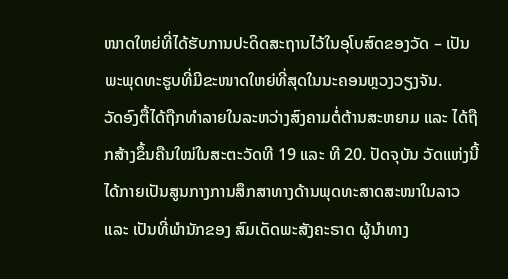ໜາດໃຫຍ່ທີ່ໄດ້ຮັບການປະດິດສະຖານໄວ້ໃນອຸໂບສົດຂອງວັດ – ເປັນພະພຸດທະຮູບທີ່ມີຂະໜາດໃຫຍ່ທີ່ສຸດໃນນະຄອນຫຼວງວຽງຈັນ.
ວັດອົງຕື້ໄດ້ຖືກທໍາລາຍໃນລະຫວ່າງສົງຄາມຕໍ່ຕ້ານສະຫຍາມ ແລະ ໄດ້ຖືກສ້າງຂຶ້ນຄືນໃໝ່ໃນສະຕະວັດທີ 19 ແລະ ທີ 20. ປັດຈຸບັນ ວັດແຫ່ງນີ້ໄດ້ກາຍເປັນສູນກາງການສຶກສາທາງດ້ານພຸດທະສາດສະໜາໃນລາວ ແລະ ເປັນທີ່ພຳນັກຂອງ ສົມເດັດພະສັງຄະຣາດ ຜູ້ນໍາທາງ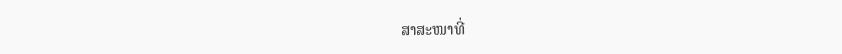ສາສະໜາທີ່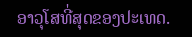ອາວຸໂສທີ່ສຸດຂອງປະເທດ.